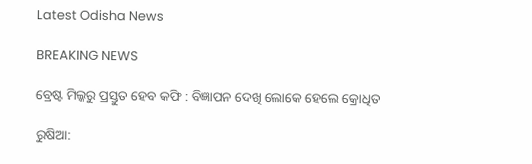Latest Odisha News

BREAKING NEWS

ବ୍ରେଷ୍ଟ ମିଲ୍କରୁ ପ୍ରସ୍ତୁତ ହେବ କଫି : ବିଜ୍ଞାପନ ଦେଖି ଲୋକେ ହେଲେ କ୍ରୋଧିତ

ରୁଷିଆ: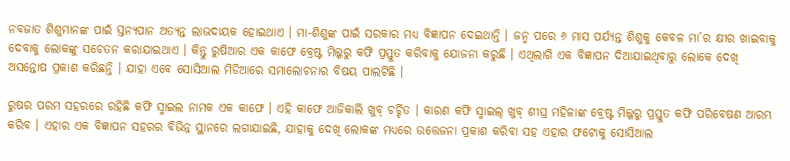ନବଜାତ ଶିଶୁମାନଙ୍କ ପାଇଁ ସ୍ତନ୍ୟପାନ ଅତ୍ୟନ୍ତ ଲାଭଦାୟକ ହୋଇଥାଏ । ମା-ଶିଶୁଙ୍କ ପାଇଁ ସରକାର ମଧ୍ୟ ବିଜ୍ଞାପନ ଦେଇଥାନ୍ତି । ଜନ୍ମ ପରେ ୬ ମାସ ପର୍ଯ୍ୟନ୍ତ ଶିଶୁକୁ କେବଳ ମା’ର କ୍ଷୀର ଖାଇବାକୁ ଦେବାକୁ ଲୋକଙ୍କୁ ସଚେତନ କରାଯାଇଥାଏ । କିନ୍ତୁ ରୁଷିଆର ଏକ କାଫେ ବ୍ରେଷ୍ଟ ମିଲ୍କରୁ କଫି ପ୍ରସ୍ତୁତ କରିବାକୁ ଯୋଜନା କରୁଛି । ଏଥିଲାଗି ଏକ ବିଜ୍ଞାପନ ଦିଆଯାଇଥିବାରୁ ଲୋକେ ଦେଖି ଅସନ୍ତୋଷ ପ୍ରକାଶ କରିଛନ୍ତି । ଯାହା ଏବେ ସୋସିଆଲ ମିଡିଆରେ ସମାଲୋଚନାର ବିଷୟ ପାଲଟିଛି ।

ରୁଷର ପରମ ସହରରେ ରହିଛି କଫି ସ୍ମାଇଲ ନାମକ ଏକ କାଫେ । ଏହି କାଫେ ଆଜିକାଲି ଖୁବ୍ ଚର୍ଚ୍ଚିତ । କାରଣ କଫି ସ୍ମାଇଲ୍ ଖୁବ୍ ଶୀଘ୍ର ମହିଳାଙ୍କ ବ୍ରେଷ୍ଟ ମିଲ୍କରୁ ପ୍ରସ୍ତୁତ କଫି ପରିବେଷଣ ଆରମ୍ଭ କରିବ । ଏହାର ଏକ ବିଜ୍ଞାପନ ସହରର ବିଭିନ୍ନ ସ୍ଥାନରେ ଲଗାଯାଇଛି, ଯାହାକୁ ଦେଖି ଲୋକଙ୍କ ମଧ୍ୟରେ ଉତ୍ତେଜନା ପ୍ରକାଶ କରିବା ସହ ଏହାର ଫଟୋକୁ ସୋସିଆଲ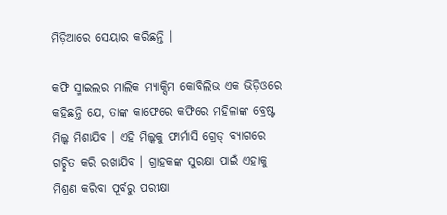ମିଡ଼ିଆରେ ସେୟାର କରିଛନ୍ତି ।

କଫି ସ୍ମାଇଲର ମାଲିକ ମ୍ୟାକ୍ସିମ କୋବିଲିଭ ଏକ ଭିଡ଼ିଓରେ କହିଛନ୍ତି ଯେ, ତାଙ୍କ କାଫେରେ କଫିରେ ମହିଳାଙ୍କ ବ୍ରେଷ୍ଟ ମିଲ୍କ ମିଶାଯିବ । ଏହି ମିଲ୍କକୁ ଫାର୍ମାସି ଗ୍ରେଡ୍ ବ୍ୟାଗରେ ଗଚ୍ଛିତ କରି ରଖାଯିବ । ଗ୍ରାହକଙ୍କ ସୁରକ୍ଷା ପାଇଁ ଏହାକୁ ମିଶ୍ରଣ କରିବା ପୂର୍ବରୁ ପରୀକ୍ଷା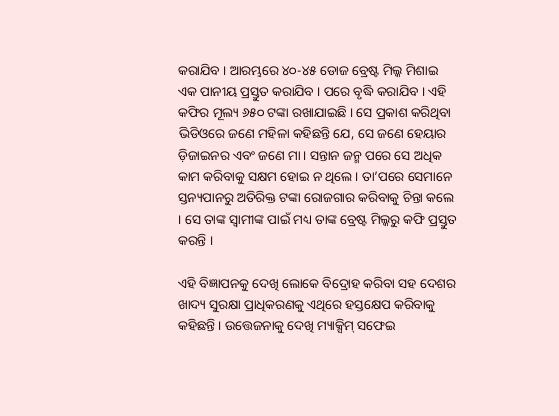କରାଯିବ । ଆରମ୍ଭରେ ୪୦-୪୫ ଡୋଜ ବ୍ରେଷ୍ଟ ମିଲ୍କ ମିଶାଇ ଏକ ପାନୀୟ ପ୍ରସ୍ତୁତ କରାଯିବ । ପରେ ବୃଦ୍ଧି କରାଯିବ । ଏହି କଫିର ମୂଲ୍ୟ ୬୫୦ ଟଙ୍କା ରଖାଯାଇଛି । ସେ ପ୍ରକାଶ କରିଥିବା ଭିଡିଓରେ ଜଣେ ମହିଳା କହିଛନ୍ତି ଯେ, ସେ ଜଣେ ହେୟାର ଡ଼ିଜାଇନର ଏବଂ ଜଣେ ମା । ସନ୍ତାନ ଜନ୍ମ ପରେ ସେ ଅଧିକ କାମ କରିବାକୁ ସକ୍ଷମ ହୋଇ ନ ଥିଲେ । ତା’ପରେ ସେମାନେ ସ୍ତନ୍ୟପାନରୁ ଅତିରିକ୍ତ ଟଙ୍କା ରୋଜଗାର କରିବାକୁ ଚିନ୍ତା କଲେ । ସେ ତାଙ୍କ ସ୍ୱାମୀଙ୍କ ପାଇଁ ମଧ୍ୟ ତାଙ୍କ ବ୍ରେଷ୍ଟ ମିଲ୍କରୁ କଫି ପ୍ରସ୍ତୁତ କରନ୍ତି ।

ଏହି ବିଜ୍ଞାପନକୁ ଦେଖି ଲୋକେ ବିଦ୍ରୋହ କରିବା ସହ ଦେଶର ଖାଦ୍ୟ ସୁରକ୍ଷା ପ୍ରାଧିକରଣକୁ ଏଥିରେ ହସ୍ତକ୍ଷେପ କରିବାକୁ କହିଛନ୍ତି । ଉତ୍ତେଜନାକୁ ଦେଖି ମ୍ୟାକ୍ସିମ୍ ସଫେଇ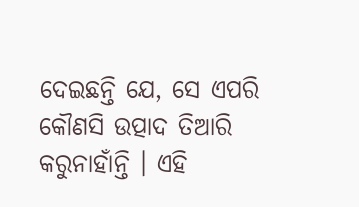ଦେଇଛନ୍ତି ଯେ, ସେ ଏପରି କୌଣସି ଉତ୍ପାଦ ତିଆରି କରୁନାହାଁନ୍ତି । ଏହି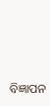ବିଜ୍ଞାପନ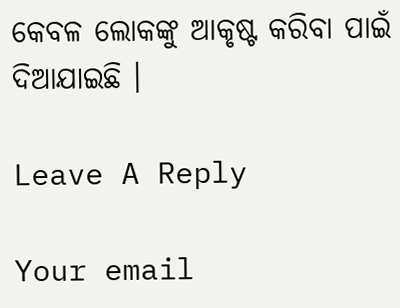କେବଳ ଲୋକଙ୍କୁ ଆକୃଷ୍ଟ କରିବା ପାଇଁ ଦିଆଯାଇଛି ।

Leave A Reply

Your email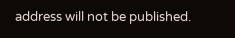address will not be published.